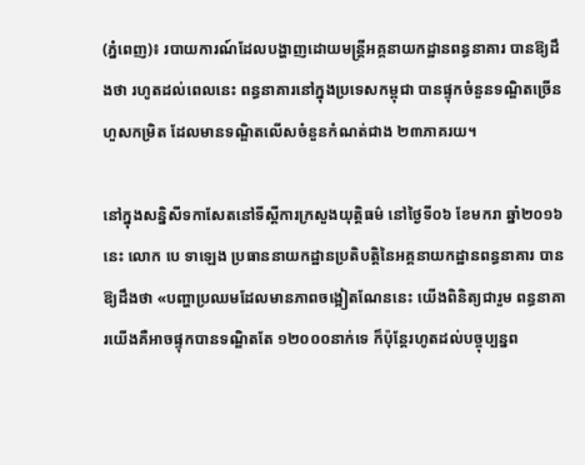(ភ្នំពេញ)៖ របាយការណ៍ដែលបង្ហាញដោយមន្រ្តីអគ្គនាយកដ្ឋានពន្ធនាគារ បានឱ្យដឹងថា រហូតដល់ពេលនេះ ពន្ធនាគារនៅក្នុងប្រទេសកម្ពុជា បានផ្ទុកចំនួនទណ្ឌិតច្រើនហួសកម្រិត ដែលមានទណ្ឌិតលើសចំនួនកំណត់ជាង ២៣ភាគរយ។

នៅក្នុងសន្និសីទកាសែតនៅទីស្តីការក្រសួងយុត្តិធម៌ នៅថ្ងៃទី០៦ ខែមករា ឆ្នាំ២០១៦នេះ លោក បេ ទាឡេង ប្រធាននាយកដ្ឋានប្រតិបត្តិនៃអគ្គនាយកដ្ឋានពន្ធនាគារ បានឱ្យដឹងថា «បញ្ហាប្រឈមដែលមានភាពចង្អៀតណែននេះ យើងពិនិត្យជារួម ពន្ធនាគារយើងគឺអាចផ្ទុកបានទណ្ឌិតតែ ១២០០០នាក់ទេ ក៏ប៉ុន្តែរហូតដល់បច្ចុប្បន្នព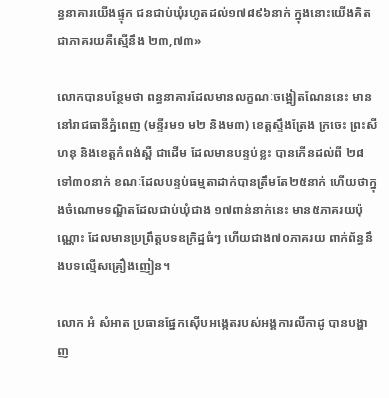ន្ធនាគារយើងផ្ទុក ជនជាប់ឃុំរហូតដល់១៧៨៩៦នាក់ ក្នុងនោះយើងគិតជាភាគរយគឺស្មើនឹង ២៣,៧៣»

លោកបានបន្ថែមថា ពន្ធនាគារដែលមានលក្ខណៈចង្អៀតណែននេះ មាននៅរាជធានីភ្នំពេញ (មន្ទីរម១ ម២ និងម៣) ខេត្តស្ទឹងត្រែង ក្រចេះ ព្រះសីហនុ និងខេត្តកំពង់ស្ពឺ ជាដើម ដែលមានបន្ទប់ខ្លះ បានកើនដល់ពី ២៨ទៅ៣០នាក់ ខណៈដែលបន្ទប់ធម្មតាដាក់បានត្រឹមតែ២៥នាក់ ហើយថាក្នុងចំណោមទណ្ឌិតដែលជាប់ឃុំជាង ១៧ពាន់នាក់នេះ មាន៥ភាគរយប៉ុណ្ណោះ ដែលមានប្រព្រឹត្តបទឧក្រិដ្ឋធំៗ ហើយជាង៧០ភាគរយ ពាក់ព័ន្ធនឹងបទល្មើសគ្រឿងញៀន។

លោក អំ សំអាត ប្រធានផ្នែកស៊ើបអង្កេតរបស់អង្គការលីកាដូ បានបង្ហាញ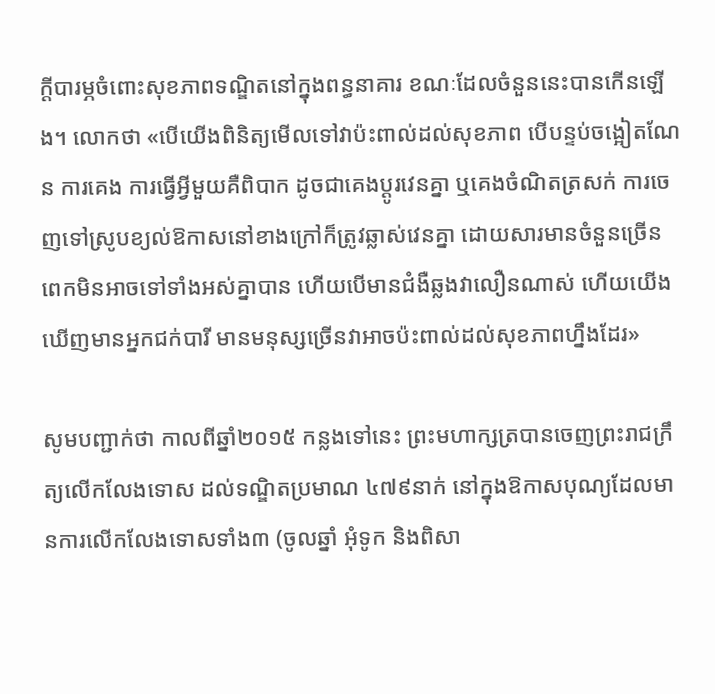ក្តីបារម្ភចំពោះសុខភាពទណ្ឌិតនៅក្នុងពន្ធនាគារ ខណៈដែលចំនួននេះបានកើនឡើង។ លោកថា «បើយើងពិនិត្យមើលទៅវាប៉ះពាល់ដល់សុខភាព បើបន្ទប់ចង្អៀតណែន ការគេង ការធ្វើអ្វីមួយគឺពិបាក ដូចជាគេងប្តូរវេនគ្នា ឬគេងចំណិតត្រសក់ ការចេញទៅស្រូបខ្យល់ឱកាសនៅខាងក្រៅក៏ត្រូវឆ្លាស់វេនគ្នា ដោយសារមានចំនួនច្រើនពេកមិនអាចទៅទាំងអស់គ្នាបាន ហើយបើមានជំងឺឆ្លងវាលឿនណាស់ ហើយយើងឃើញមានអ្នកជក់បារី មានមនុស្សច្រើនវាអាចប៉ះពាល់ដល់សុខភាពហ្នឹងដែរ»

សូមបញ្ជាក់ថា កាលពីឆ្នាំ២០១៥ កន្លងទៅនេះ ព្រះមហាក្សត្របានចេញព្រះរាជក្រឹត្យលើកលែងទោស ដល់ទណ្ឌិតប្រមាណ ៤៧៩នាក់ នៅក្នុងឱកាសបុណ្យដែលមានការលើកលែងទោសទាំង៣ (ចូលឆ្នាំ អុំទូក និងពិសា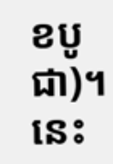ខបូជា)។ នេះ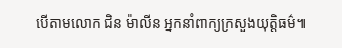បើតាមលោក ជិន ម៉ាលីន អ្នកនាំពាក្យក្រសួងយុត្តិធម៌៕